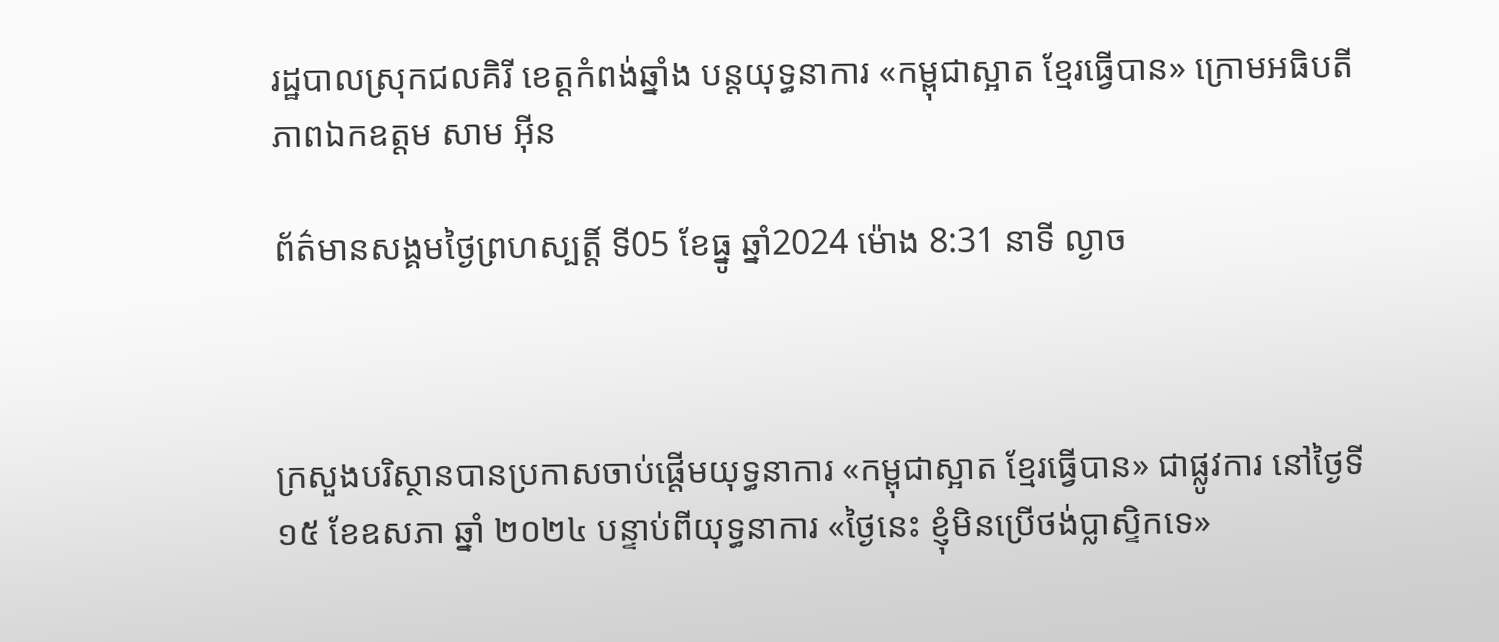រដ្ឋបាលស្រុកជលគិរី ខេត្តកំពង់ឆ្នាំង បន្តយុទ្ធនាការ «កម្ពុជាស្អាត ខ្មែរធ្វើបាន» ក្រោមអធិបតីភាពឯកឧត្តម សាម អ៊ីន

ព័ត៌មានសង្គមថ្ងៃព្រហស្បត្តិ៍ ទី05 ខែធ្នូ ឆ្នាំ2024 ម៉ោង 8:31 នាទី ល្ងាច



ក្រសួងបរិស្ថានបានប្រកាសចាប់ផ្តើមយុទ្ធនាការ «កម្ពុជាស្អាត ខ្មែរធ្វើបាន» ជាផ្លូវការ នៅថ្ងៃទី១៥ ខែឧសភា ឆ្នាំ ២០២៤ បន្ទាប់ពីយុទ្ធនាការ «ថ្ងៃនេះ ខ្ញុំមិនប្រើថង់ប្លាស្ទិកទេ»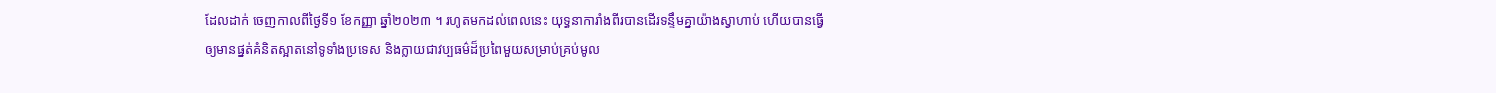ដែលដាក់ ចេញកាលពីថ្ងៃទី១ ខែកញ្ញា ឆ្នាំ២០២៣ ។ រហូតមកដល់ពេលនេះ យុទ្ធនាការាំងពីរបានដើរទន្ទឹមគ្នាយ៉ាងស្វាហាប់ ហើយបានធ្វើឲ្យមានផ្នត់គំនិតស្អាតនៅទូទាំងប្រទេស និងក្លាយជាវប្បធម៌ដ៏ប្រពៃមួយសម្រាប់គ្រប់មូល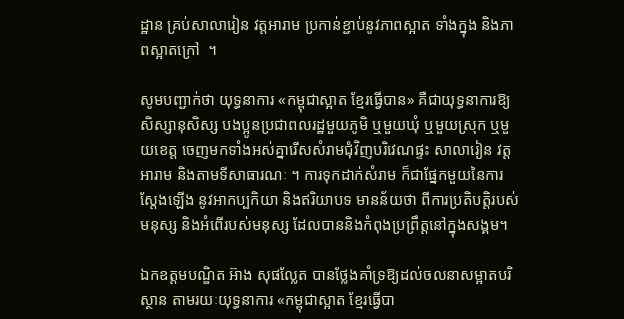ដ្ឋាន គ្រប់សាលារៀន វត្តអារាម ប្រកាន់ខ្ជាប់នូវភាពស្អាត ទាំងក្នុង និងភាពស្អាតក្រៅ  ។

សូមបញ្ជាក់ថា យុទ្ធនាការ «កម្ពុជាស្អាត ខ្មែរធ្វើបាន» គឺជាយុទ្ធនាការឱ្យសិស្សានុសិស្ស បងប្អូនប្រជាពលរដ្ឋមួយភូមិ ឬមួយឃុំ ឬមួយស្រុក ឬមួយខេត្ត ចេញមកទាំងអស់គ្នារើសសំរាមជុំវិញបរិវេណផ្ទះ សាលារៀន វត្តអារាម និងតាមទីសាធារណៈ ។ ការទុកដាក់សំរាម ក៏ជាផ្នែកមួយនៃការស្តែងឡើង នូវអាកប្បកិយា និងឥរិយាបទ មានន័យថា ពីការប្រតិបត្តិរបស់មនុស្ស និងអំពើរបស់មនុស្ស ដែលបាននិងកំពុងប្រព្រឹត្តនៅក្នុងសង្គម។

ឯកឧត្តមបណ្ឌិត អ៊ាង សុផល្លែត បានថ្លែងគាំទ្រឱ្យដល់ចលនាសម្អាតបរិស្ថាន តាមរយៈយុទ្ធនាការ «កម្ពុជាស្អាត ខ្មែរធ្វើបា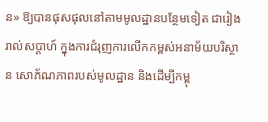ន» ឱ្យបានផុសផុលនៅតាមមូលដ្ឋានបន្ថែមទៀត ជារៀងរាល់សប្តាហ៍ ក្នុងការជំរុញការលើកកម្ពស់អនាម័យបរិស្ថាន សោភ័ណភាពរបស់មូលដ្ឋាន និងដើម្បីកម្ពុ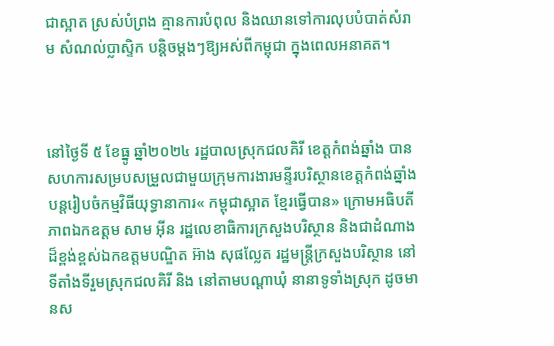ជាស្អាត ស្រស់បំព្រង គ្មានការបំពុល និងឈានទៅការលុបបំបាត់សំរាម សំណល់ប្លាស្ទិក បន្តិចម្តងៗឱ្យអស់ពីកម្ពុជា ក្នុងពេលអនាគត។



នៅថ្ងៃទី ៥ ខែធ្នូ ឆ្នាំ២០២៤ រដ្ឋបាលស្រុកជលគិរី ខេត្តកំពង់ឆ្នាំង បានសហការសម្របសម្រួលជាមួយក្រុមការងារមន្ទីរបរិស្ថានខេត្តកំពង់ឆ្នាំង បន្តរៀបចំកម្មវិធីយុទ្ធានាការ« កម្ពុជាស្អាត ខ្មែរធ្វើបាន» ក្រោមអធិបតីភាពឯកឧត្តម សាម អ៊ីន រដ្ឋលេខាធិការក្រសួងបរិស្ថាន និងជាដំណាងដ៏ខ្ពង់ខ្ពស់ឯកឧត្តមបណ្ឌិត អ៊ាង សុផល្លែត រដ្ឋមន្ដ្រីក្រសួងបរិស្ថាន នៅទីតាំងទីរួមស្រុកជលគិរី និង នៅតាមបណ្តាឃុំ នានាទូទាំងស្រុក ដូចមានស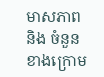មាសភាព និង ចំនួនខាងក្រោម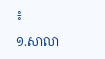៖

១.សាលា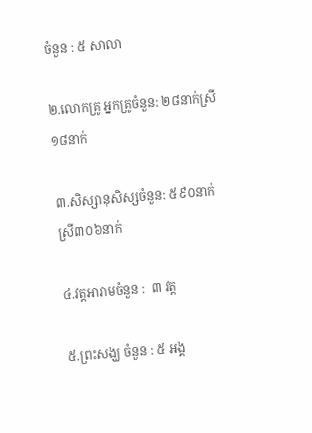ចំនួន : ៥ សាលា

២.លោកគ្រូ អ្នកគ្រូចំនួន: ២៨នាក់ស្រី ១៨នាក់

៣.សិស្សានុសិស្សចំនួន: ៥៩០នាក់ស្រី៣០៦នាក់

៤.វត្តអារាមចំនួន :  ៣ វត្ត

៥.ព្រះសង្ឃ ចំនួន : ៥ អង្គ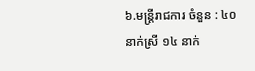៦.មន្រ្តីរាជការ ចំនួន : ៤០ នាក់ស្រី ១៤ នាក់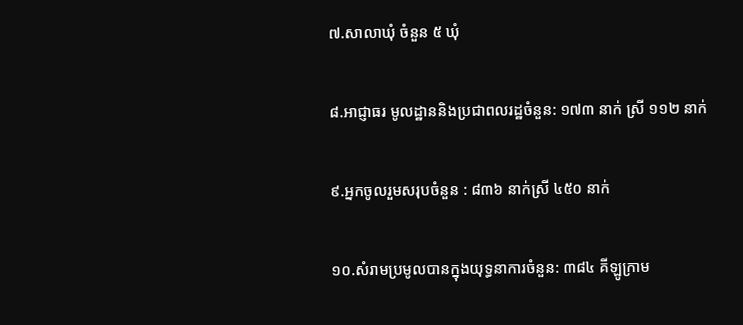៧.សាលាឃុំ ចំនួន ៥ ឃុំ

៨.អាជ្ញាធរ មូលដ្ឋាននិងប្រជាពលរដ្ឋចំនួន: ១៧៣ នាក់ ស្រី ១១២ នាក់

៩.អ្នកចូលរួមសរុបចំនួន : ៨៣៦ នាក់ស្រី ៤៥០ នាក់

១០.សំរាមប្រមូលបានក្នុងយុទ្ធនាការចំនួន: ៣៨៤ គីឡូក្រាម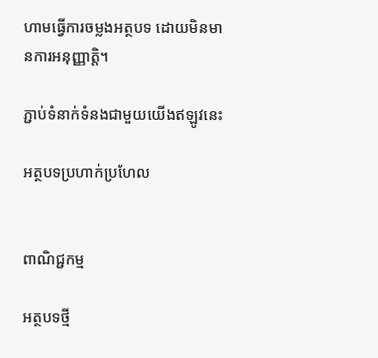ហាមធ្វើការចម្លងអត្ថបទ ដោយមិនមានការអនុញ្ញាត្តិ។

ភ្ជាប់ទំនាក់ទំនងជាមួយយើងឥឡូវនេះ

អត្ថបទប្រហាក់ប្រហែល


ពាណិជ្ជកម្ម

អត្ថបទថ្មី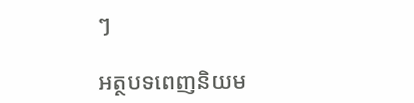ៗ

អត្ថបទពេញនិយម